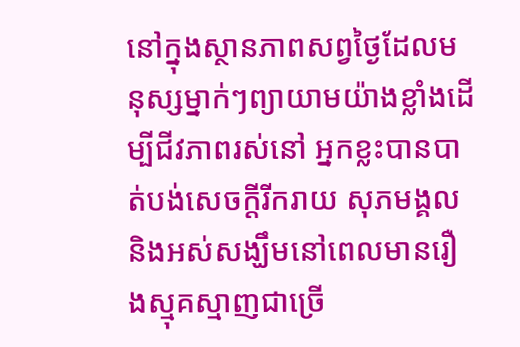នៅក្នុងស្ថានភាពសព្វថ្ងៃដែលមនុស្សម្នាក់ៗព្យាយាមយ៉ាងខ្លាំងដើម្បីជីវភាពរស់នៅ អ្នកខ្លះបានបាត់បង់សេចក្តីរីករាយ សុភមង្គល និងអស់សង្ឃឹមនៅពេលមានរឿងស្មុគស្មាញជាច្រើ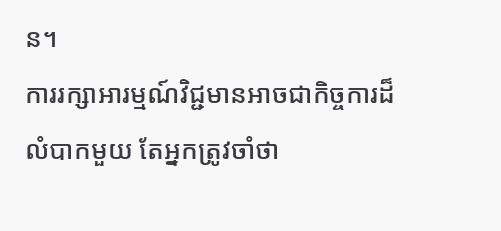ន។
ការរក្សាអារម្មណ៍វិជ្ជមានអាចជាកិច្ចការដ៏លំបាកមួយ តែអ្នកត្រូវចាំថា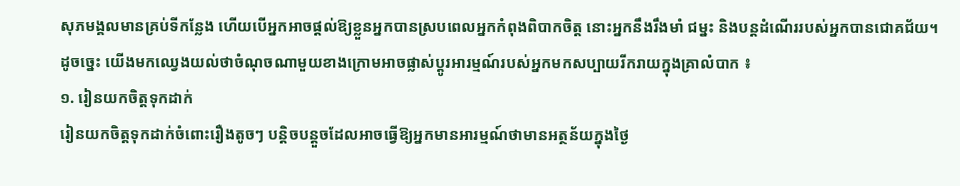សុភមង្គលមានគ្រប់ទីកន្លែង ហើយបើអ្នកអាចផ្តល់ឱ្យខ្លួនអ្នកបានស្របពេលអ្នកកំពុងពិបាកចិត្ត នោះអ្នកនឹងរឹងមាំ ជម្នះ និងបន្តដំណើររបស់អ្នកបានជោគជ័យ។
ដូចច្នេះ យើងមកឈ្វេងយល់ថាចំណុចណាមួយខាងក្រោមអាចផ្លាស់ប្តូរអារម្មណ៍របស់អ្នកមកសប្បាយរីករាយក្នុងគ្រាលំបាក ៖
១. រៀនយកចិត្តទុកដាក់
រៀនយកចិត្តទុកដាក់ចំពោះរឿងតូចៗ បន្តិចបន្តួចដែលអាចធ្វើឱ្យអ្នកមានអារម្មណ៍ថាមានអត្ថន័យក្នុងថ្ងៃ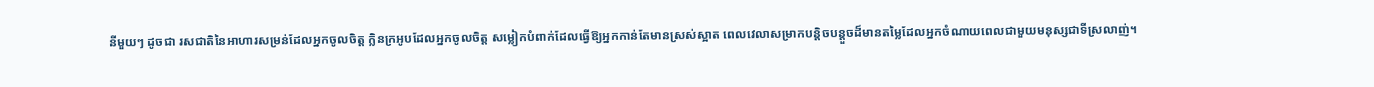នីមួយៗ ដូចជា រសជាតិនៃអាហារសម្រន់ដែលអ្នកចូលចិត្ត ក្លិនក្រអូបដែលអ្នកចូលចិត្ត សម្លៀកបំពាក់ដែលធ្វើឱ្យអ្នកកាន់តែមានស្រស់ស្អាត ពេលវេលាសម្រាកបន្តិចបន្តួចដ៏មានតម្លៃដែលអ្នកចំណាយពេលជាមួយមនុស្សជាទីស្រលាញ់។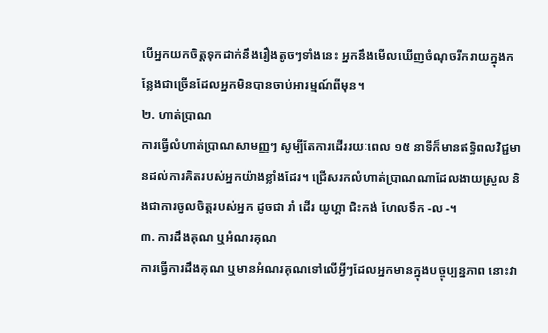បើអ្នកយកចិត្តទុកដាក់នឹងរឿងតូចៗទាំងនេះ អ្នកនឹងមើលឃើញចំណុចរីករាយក្នុងកន្លែងជាច្រើនដែលអ្នកមិនបានចាប់អារម្មណ៍ពីមុន។
២. ហាត់ប្រាណ
ការធ្វើលំហាត់ប្រាណសាមញ្ញៗ សូម្បីតែការដើររយៈពេល ១៥ នាទីក៏មានឥទ្ធិពលវិជ្ជមានដល់ការគិតរបស់អ្នកយ៉ាងខ្លាំងដែរ។ ជ្រើសរកលំហាត់ប្រាណណាដែលងាយស្រួល និងជាការចូលចិត្តរបស់អ្នក ដូចជា រាំ ដើរ យូហ្គា ជិះកង់ ហែលទឹក -ល -។
៣. ការដឹងគុណ ឬអំណរគុណ
ការធ្វើការដឹងគុណ ឬមានអំណរគុណទៅលើអ្វីៗដែលអ្នកមានក្នុងបច្ចុប្បន្នភាព នោះវា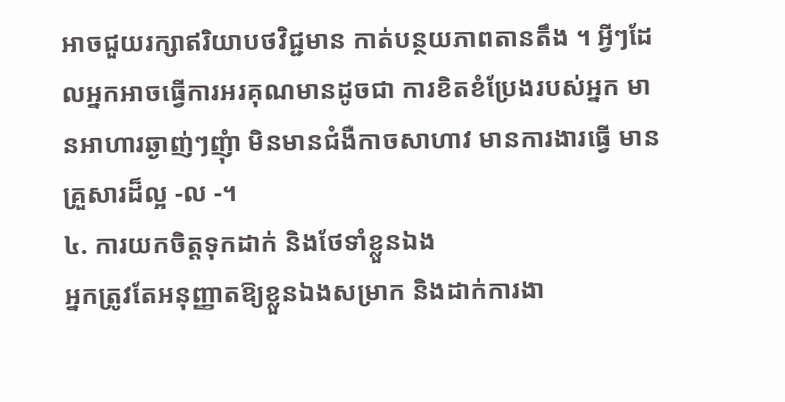អាចជួយរក្សាឥរិយាបថវិជ្ជមាន កាត់បន្ថយភាពតានតឹង ។ អ្វីៗដែលអ្នកអាចធ្វើការអរគុណមានដូចជា ការខិតខំប្រែងរបស់អ្នក មានអាហារឆ្ងាញ់ៗញុំា មិនមានជំងឺកាចសាហាវ មានការងារធ្វើ មានគ្រួសារដ៏ល្អ -ល -។
៤. ការយកចិត្តទុកដាក់ និងថែទាំខ្លួនឯង
អ្នកត្រូវតែអនុញ្ញាតឱ្យខ្លួនឯងសម្រាក និងដាក់ការងា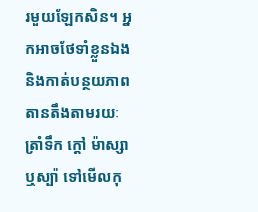រមួយឡែកសិន។ អ្នកអាចថែទាំខ្លួនឯង និងកាត់បន្ថយភាពតានតឹងតាមរយៈ ត្រាំទឹក ក្តៅ ម៉ាស្សា ឬស្ប៉ា ទៅមើលកុ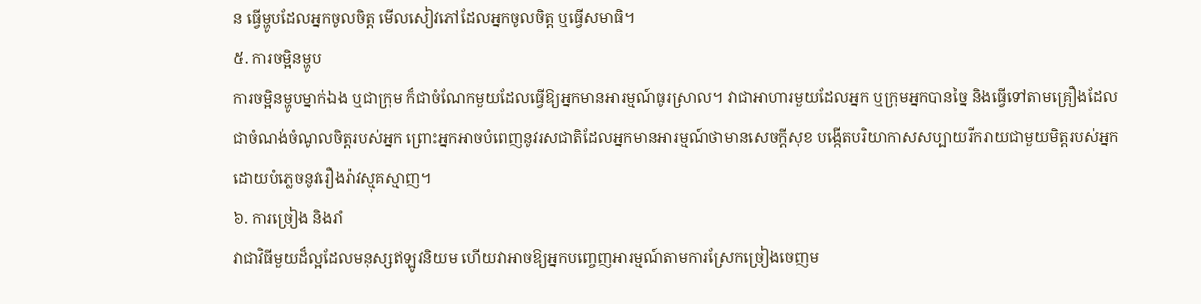ន ធ្វើម្ហូបដែលអ្នកចូលចិត្ត មើលសៀវភៅដែលអ្នកចូលចិត្ត ឬធ្វើសមាធិ។
៥. ការចម្អិនម្ហូប
ការចម្អិនម្ហូបម្នាក់ឯង ឬជាក្រុម ក៏ជាចំណែកមួយដែលធ្វើឱ្យអ្នកមានអារម្មណ៍ធូរស្រាល។ វាជាអាហារមួយដែលអ្នក ឬក្រុមអ្នកបានច្នៃ និងធ្វើទៅតាមគ្រឿងដែលជាចំណង់ចំណូលចិត្តរបស់អ្នក ព្រោះអ្នកអាចបំពេញនូវរសជាតិដែលអ្នកមានអារម្មណ៍ថាមានសេចក្តីសុខ បង្កើតបរិយាកាសសប្បាយរីករាយជាមួយមិត្តរបស់អ្នក ដោយបំភ្លេចនូវរឿងរ៉ាវស្មុគស្មាញ។
៦. ការច្រៀង និងរាំ
វាជាវិធីមួយដ៏ល្អដែលមនុស្សឥឡូវនិយម ហើយវាអាចឱ្យអ្នកបញ្ចេញអារម្មណ៍តាមការស្រែកច្រៀងចេញម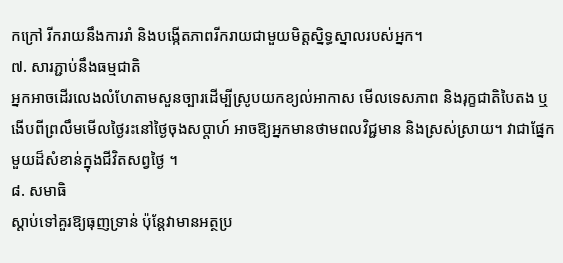កក្រៅ រីករាយនឹងការរាំ និងបង្កើតភាពរីករាយជាមួយមិត្តសិ្នទ្ធស្នាលរបស់អ្នក។
៧. សារភ្ជាប់នឹងធម្មជាតិ
អ្នកអាចដើរលេងលំហែតាមសួនច្បារដើម្បីស្រូបយកខ្យល់អាកាស មើលទេសភាព និងរុក្ខជាតិបៃតង ឬងើបពីព្រលឹមមើលថ្ងៃរះនៅថ្ងៃចុងសប្តាហ៍ អាចឱ្យអ្នកមានថាមពលវិជ្ជមាន និងស្រស់ស្រាយ។ វាជាផ្នែកមួយដ៏សំខាន់ក្នុងជីវិតសព្វថ្ងៃ ។
៨. សមាធិ
ស្តាប់ទៅគួរឱ្យធុញទ្រាន់ ប៉ុន្តែវាមានអត្ថប្រ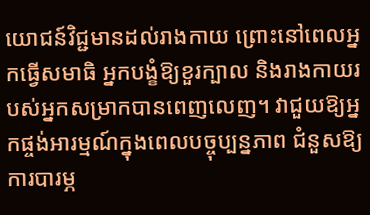យោជន៍វិជ្ជមានដល់រាងកាយ ព្រោះនៅពេលអ្នកធ្វើសមាធិ អ្នកបង្ខំឱ្យខួរក្បាល និងរាងកាយរបស់អ្នកសម្រាកបានពេញលេញ។ វាជួយឱ្យអ្នកផ្ចង់អារម្មណ៍ក្នុងពេលបច្ចុប្បន្នភាព ជំនួសឱ្យការបារម្ភ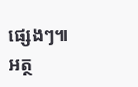ផ្សេងៗ៕
អត្ថ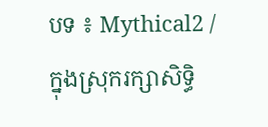បទ ៖ Mythical2 / ក្នុងស្រុករក្សាសិទ្ធិ